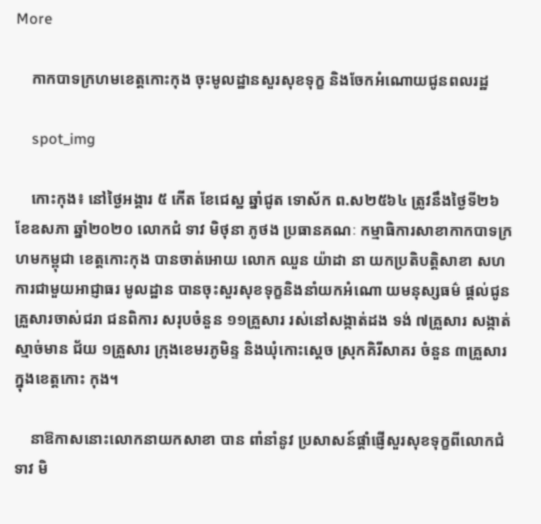More

    កាកបាទក្រហមខេត្តកោះកុង ចុះមូលដ្ឋានសួរសុខទុក្ខ និងចែកអំណោយជូនពលរដ្ឋ

    spot_img

    កោះកុង៖ នៅថ្ងៃអង្គារ ៥ កើត ខែជេស្ឋ ឆ្នាំជូត ទោស័ក ព.ស២៥៦៤ ត្រូវនឹងថ្ងៃទី២៦ ខែឧសភា ឆ្នាំ២០២០ លោកជំ ទាវ មិថុនា ភូថង ប្រធានគណៈ កម្មាធិការសាខាកាកបាទក្រហមកម្ពុជា ខេត្តកោះកុង បានចាត់អោយ លោក ឈួន យ៉ាដា នា យកប្រតិបត្តិសាខា សហការជាមួយអាជ្ញាធរ មូលដ្ឋាន បានចុះសួរសុខទុក្ខនិងនាំយកអំណោ យមនុស្សធម៌ ផ្តល់ជូនគ្រួសារចាស់ជរា ជនពិការ សរុបចំនួន ១១គ្រួសារ រស់នៅសង្កាត់ដង ទង់ ៧គ្រួសារ សង្កាត់ស្មាច់មាន ជ័យ ១គ្រួសារ ក្រុងខេមរភូមិន្ទ និងឃុំកោះស្តេច ស្រុកគិរីសាគរ ចំនួន ៣គ្រួសារ ក្នុងខេត្តកោះ កុង។

    នាឱកាសនោះលោកនាយកសាខា បាន ពាំនាំនូវ ប្រសាសន៍ផ្ដាំផ្ញើសួរសុខទុក្ខពីលោកជំទាវ មិ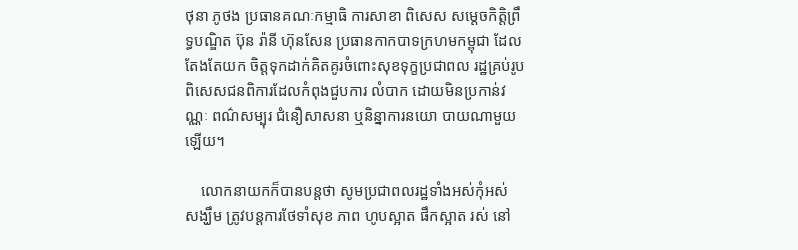ថុនា ភូថង ប្រធានគណៈកម្មាធិ ការសាខា ពិសេស សម្ដេចកិត្តិព្រឹទ្ធបណ្ឌិត ប៊ុន រ៉ានី ហ៊ុនសែន ប្រធានកាកបាទក្រហមកម្ពុជា ដែលតែងតែយក ចិត្តទុកដាក់គិតគូរចំពោះសុខទុក្ខប្រជាពល រដ្ឋគ្រប់រូប ពិសេសជនពិការដែលកំពុងជួបការ លំបាក ដោយមិនប្រកាន់វណ្ណៈ ពណ៌សម្បុរ ជំនឿសាសនា ឬនិន្នាការនយោ បាយណាមួយឡើយ។

    លោកនាយកក៏បានបន្តថា សូមប្រជាពលរដ្ឋទាំងអស់កុំអស់ សង្ឃឹម ត្រូវបន្តការថែទាំសុខ ភាព ហូបស្អាត ផឹកស្អាត រស់ នៅ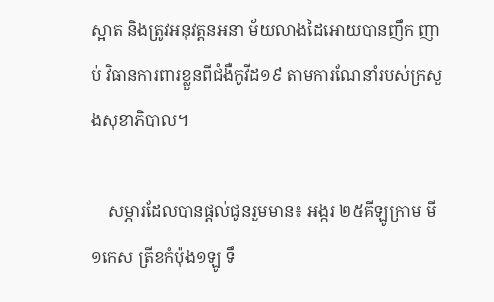ស្អាត និងត្រូវអនុវត្តនអនា ម័យលាងដៃអោយបានញឹក ញាប់ វិធានការពារខ្លួនពីជំងឺកូវីដ១៩ តាមការណែនាំរបស់ក្រសួងសុខាភិបាល។

    សម្ភារដែលបានផ្ដល់ជូនរួមមាន៖ អង្ករ ២៥គីឡូក្រាម មី ១កេស ត្រីខកំប៉ុង១ឡូ ទឹ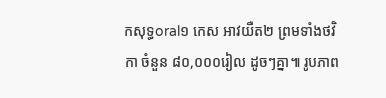កសុទ្ធoral១ កេស អាវយឺត២ ព្រមទាំងថវិកា ចំនួន ៨០,០០០រៀល ដូចៗគ្នា៕ រូបភាព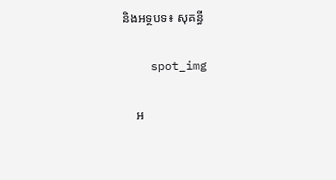និងអទ្ថបទ៖ សុគន្ធី

    spot_img

    អ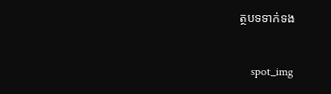ត្ថបទទាក់ទង

    spot_img